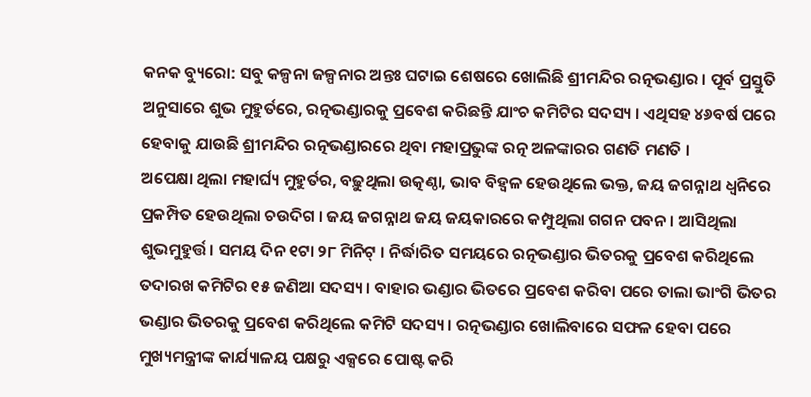କନକ ବ୍ୟୁରୋ: ସବୁ କଳ୍ପନା ଜଳ୍ପନାର ଅନ୍ତଃ ଘଟାଇ ଶେଷରେ ଖୋଲିଛି ଶ୍ରୀମନ୍ଦିର ରତ୍ନଭଣ୍ଡାର । ପୂର୍ବ ପ୍ରସ୍ତୁତି ଅନୁସାରେ ଶୁଭ ମୁହୁର୍ତରେ, ରତ୍ନଭଣ୍ଡାରକୁ ପ୍ରବେଶ କରିଛନ୍ତି ଯାଂଚ କମିଟିର ସଦସ୍ୟ । ଏଥିସହ ୪୬ବର୍ଷ ପରେ ହେବାକୁ ଯାଉଛି ଶ୍ରୀମନ୍ଦିର ରତ୍ନଭଣ୍ଡାରରେ ଥିବା ମହାପ୍ରଭୁଙ୍କ ରତ୍ନ ଅଳଙ୍କାରର ଗଣତି ମଣତି ।
ଅପେକ୍ଷା ଥିଲା ମହାର୍ଘ୍ୟ ମୁହୁର୍ତର, ବଢ଼ୁଥିଲା ଉତ୍କଣ୍ଠା, ଭାବ ବିହ୍ବଳ ହେଉଥିଲେ ଭକ୍ତ, ଜୟ ଜଗନ୍ନାଥ ଧ୍ୱନିରେ ପ୍ରକମ୍ପିତ ହେଉଥିଲା ଚଉଦିଗ । ଜୟ ଜଗନ୍ନାଥ ଜୟ ଜୟକାରରେ କମ୍ପୁଥିଲା ଗଗନ ପବନ । ଆସିଥିଲା ଶୁଭମୁହୁର୍ତ୍ତ। ସମୟ ଦିନ ୧ଟା ୨୮ ମିନିଟ୍ । ନିର୍ଦ୍ଧାରିତ ସମୟରେ ରତ୍ନଭଣ୍ଡାର ଭିତରକୁ ପ୍ରବେଶ କରିଥିଲେ ତଦାରଖ କମିଟିର ୧୫ ଜଣିଆ ସଦସ୍ୟ । ବାହାର ଭଣ୍ଡାର ଭିତରେ ପ୍ରବେଶ କରିବା ପରେ ତାଲା ଭାଂଗି ଭିତର ଭଣ୍ଡାର ଭିତରକୁ ପ୍ରବେଶ କରିଥିଲେ କମିଟି ସଦସ୍ୟ । ରତ୍ନଭଣ୍ଡାର ଖୋଲିବାରେ ସଫଳ ହେବା ପରେ ମୁଖ୍ୟମନ୍ତ୍ରୀଙ୍କ କାର୍ଯ୍ୟାଳୟ ପକ୍ଷରୁ ଏକ୍ସରେ ପୋଷ୍ଟ କରି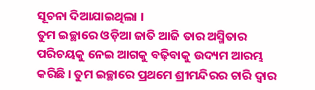ସୂଚନା ଦିଆଯାଇଥିଲା ।
ତୁମ ଇଚ୍ଛାରେ ଓଡ଼ିଆ ଜାତି ଆଜି ତାର ଅସ୍ମିତାର ପରିଚୟକୁ ନେଇ ଆଗକୁ ବଢ଼ିବାକୁ ଉଦ୍ୟମ ଆରମ୍ଭ କରିଛି । ତୁମ ଇଚ୍ଛାରେ ପ୍ରଥମେ ଶ୍ରୀମନ୍ଦିରର ଚାରି ଦ୍ଵାର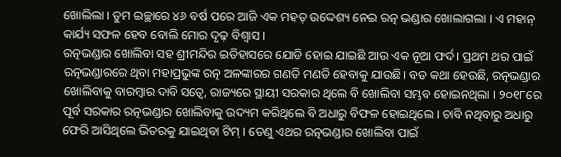ଖୋଲିଲା । ତୁମ ଇଚ୍ଛାରେ ୪୬ ବର୍ଷ ପରେ ଆଜି ଏକ ମହତ୍ ଉଦ୍ଦେଶ୍ୟ ନେଇ ରତ୍ନ ଭଣ୍ଡାର ଖୋଲାଗଲା । ଏ ମହାନ୍ କାର୍ଯ୍ୟ ସଫଳ ହେବ ବୋଲି ମୋର ଦୃଢ଼ ବିଶ୍ୱାସ ।
ରତ୍ନଭଣ୍ଡାର ଖୋଲିବା ସହ ଶ୍ରୀମନ୍ଦିର ଇତିହାସରେ ଯୋଡି ହୋଇ ଯାଇଛି ଆଉ ଏକ ନୂଆ ଫର୍ଦ। ପ୍ରଥମ ଥର ପାଇଁ ରତ୍ନଭଣ୍ଡାରରେ ଥିବା ମହାପ୍ରଭୁଙ୍କ ରତ୍ନ ଅଳଙ୍କାରର ଗଣତି ମଣତି ହେବାକୁ ଯାଉଛି। ବଡ କଥା ହେଉଛି, ରତ୍ନଭଣ୍ଡାର ଖୋଲିବାକୁ ବାରମ୍ବାର ଦାବି ସତ୍ୱେ, ରାଜ୍ୟରେ ସ୍ଥାୟୀ ସରକାର ଥିଲେ ବି ଖୋଲିବା ସମ୍ଭବ ହୋଇନଥିଲା । ୨୦୧୮ରେ ପୂର୍ବ ସରକାର ରତ୍ନଭଣ୍ଡାର ଖୋଲିବାକୁ ଉଦ୍ୟମ କରିଥିଲେ ବି ଅଧାରୁ ବିଫଳ ହୋଇଥିଲେ । ଚାବି ନଥିବାରୁ ଅଧାରୁ ଫେରି ଆସିଥିଲେ ଭିତରକୁ ଯାଇଥିବା ଟିମ୍ । ତେଣୁ ଏଥର ରତ୍ନଭଣ୍ଡାର ଖୋଲିବା ପାଇଁ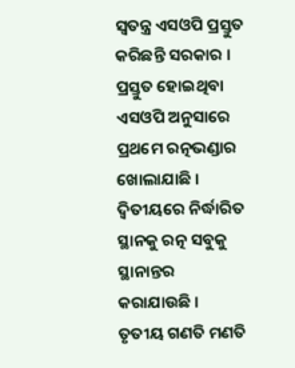ସ୍ୱତନ୍ତ୍ର ଏସଓପି ପ୍ରସ୍ତୁତ କରିଛନ୍ତି ସରକାର । ପ୍ରସ୍ତୁତ ହୋଇଥିବା ଏସଓପି ଅନୁସାରେ ପ୍ରଥମେ ରତ୍ନଭଣ୍ଡାର ଖୋଲାଯାଛି । ଦ୍ୱିତୀୟରେ ନିର୍ଦ୍ଧାରିତ ସ୍ଥାନକୁ ରତ୍ନ ସବୁକୁ ସ୍ଥାନାନ୍ତର କରାଯାଉଛି । ତୃତୀୟ ଗଣତି ମଣତି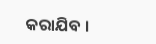କରାଯିବ ।